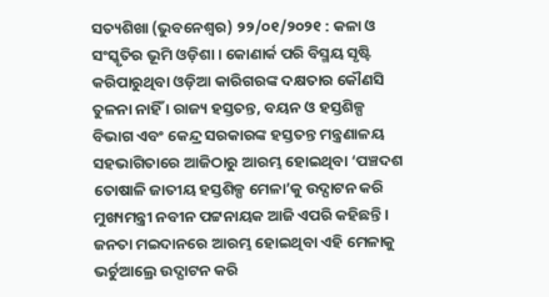ସତ୍ୟଶିଖା (ଭୁବନେଶ୍ୱର) ୨୨/୦୧/୨୦୨୧ : କଳା ଓ ସଂସ୍କୃତିର ଭୂମି ଓଡ଼ିଶା । କୋଣାର୍କ ପରି ବିସ୍ମୟ ସୃଷ୍ଟି କରିପାରୁଥିବା ଓଡ଼ିଆ କାରିଗରଙ୍କ ଦକ୍ଷତାର କୌଣସି ତୁଳନା ନାହିଁ । ରାଜ୍ୟ ହସ୍ତତନ୍ତ, ବୟନ ଓ ହସ୍ତଶିଳ୍ପ ବିଭାଗ ଏବଂ କେନ୍ଦ୍ର ସରକାରଙ୍କ ହସ୍ତତନ୍ତ ମନ୍ତ୍ରଣାଳୟ ସହଭାଗିତାରେ ଆଜିଠାରୁ ଆରମ୍ଭ ହୋଇଥିବା ‘ପଞ୍ଚଦଶ ତୋଷାଳି ଜାତୀୟ ହସ୍ତଶିଳ୍ପ ମେଳା’କୁ ଉଦ୍ଘାଟନ କରି ମୁଖ୍ୟମନ୍ତ୍ରୀ ନବୀନ ପଟ୍ଟନାୟକ ଆଜି ଏପରି କହିଛନ୍ତି । ଜନତା ମଇଦାନରେ ଆରମ୍ଭ ହୋଇଥିବା ଏହି ମେଳାକୁ ଭର୍ଚୁଆଲ୍ରେ ଉଦ୍ଘାଟନ କରି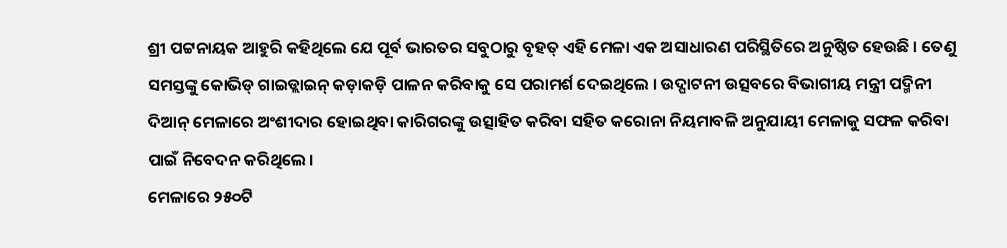ଶ୍ରୀ ପଟ୍ଟନାୟକ ଆହୁରି କହିଥିଲେ ଯେ ପୂର୍ବ ଭାରତର ସବୁଠାରୁ ବୃହତ୍ ଏହି ମେଳା ଏକ ଅସାଧାରଣ ପରିସ୍ଥିତିରେ ଅନୁଷ୍ଠିତ ହେଉଛି । ତେଣୁ ସମସ୍ତଙ୍କୁ କୋଭିଡ୍ ଗାଇଡ୍ଲାଇନ୍ କଡ଼ାକଡ଼ି ପାଳନ କରିବାକୁ ସେ ପରାମର୍ଶ ଦେଇଥିଲେ । ଉଦ୍ଘାଟନୀ ଉତ୍ସବରେ ବିଭାଗୀୟ ମନ୍ତ୍ରୀ ପଦ୍ମିନୀ ଦିଆନ୍ ମେଳାରେ ଅଂଶୀଦାର ହୋଇଥିବା କାରିଗରଙ୍କୁ ଉତ୍ସାହିତ କରିବା ସହିତ କରୋନା ନିୟମାବଳି ଅନୁଯାୟୀ ମେଳାକୁ ସଫଳ କରିବା ପାଇଁ ନିବେଦନ କରିଥିଲେ ।
ମେଳାରେ ୨୫୦ଟି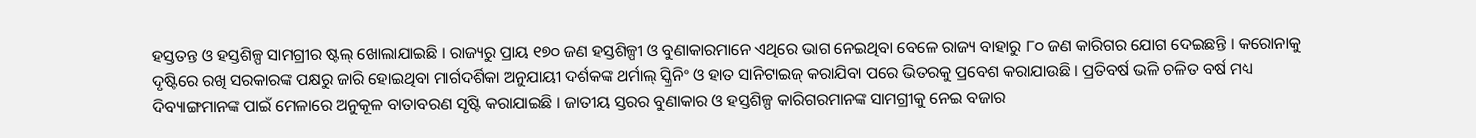ହସ୍ତତନ୍ତ ଓ ହସ୍ତଶିଳ୍ପ ସାମଗ୍ରୀର ଷ୍ଟଲ୍ ଖୋଲାଯାଇଛି । ରାଜ୍ୟରୁ ପ୍ରାୟ ୧୭୦ ଜଣ ହସ୍ତଶିଳ୍ପୀ ଓ ବୁଣାକାରମାନେ ଏଥିରେ ଭାଗ ନେଇଥିବା ବେଳେ ରାଜ୍ୟ ବାହାରୁ ୮୦ ଜଣ କାରିଗର ଯୋଗ ଦେଇଛନ୍ତି । କରୋନାକୁ ଦୃଷ୍ଟିରେ ରଖି ସରକାରଙ୍କ ପକ୍ଷରୁ ଜାରି ହୋଇଥିବା ମାର୍ଗଦର୍ଶିକା ଅନୁଯାୟୀ ଦର୍ଶକଙ୍କ ଥର୍ମାଲ୍ ସ୍କ୍ରିନିଂ ଓ ହାତ ସାନିଟାଇଜ୍ କରାଯିବା ପରେ ଭିତରକୁ ପ୍ରବେଶ କରାଯାଉଛି । ପ୍ରତିବର୍ଷ ଭଳି ଚଳିତ ବର୍ଷ ମଧ୍ୟ ଦିବ୍ୟାଙ୍ଗମାନଙ୍କ ପାଇଁ ମେଳାରେ ଅନୁକୂଳ ବାତାବରଣ ସୃଷ୍ଟି କରାଯାଇଛି । ଜାତୀୟ ସ୍ତରର ବୁଣାକାର ଓ ହସ୍ତଶିଳ୍ପ କାରିଗରମାନଙ୍କ ସାମଗ୍ରୀକୁ ନେଇ ବଜାର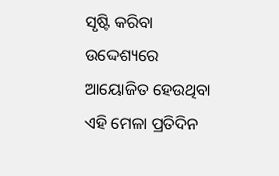ସୃଷ୍ଟି କରିବା ଉଦ୍ଦେଶ୍ୟରେ ଆୟୋଜିତ ହେଉଥିବା ଏହି ମେଳା ପ୍ରତିଦିନ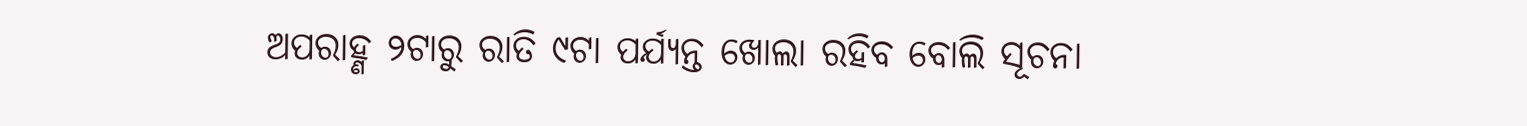ଅପରାହ୍ଣ ୨ଟାରୁ ରାତି ୯ଟା ପର୍ଯ୍ୟନ୍ତ ଖୋଲା ରହିବ ବୋଲି ସୂଚନା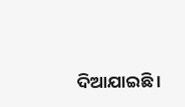ଦିଆଯାଇଛି ।